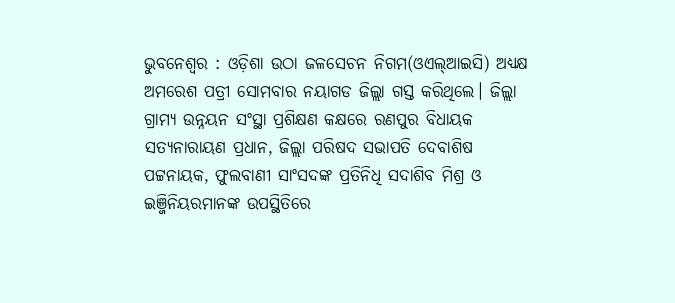ଭୁବନେଶ୍ବର : ଓଡ଼ିଶା ଉଠା ଜଳସେଚନ ନିଗମ(ଓଏଲ୍‌ଆଇସି) ଅଧ୍ୟକ୍ଷ ଅମରେଶ ପତ୍ରୀ ସୋମବାର ନୟାଗଡ ଜିଲ୍ଲା ଗସ୍ତ କରିଥିଲେ। ଜିଲ୍ଲା ଗ୍ରାମ୍ୟ ଉନ୍ନୟନ ସଂସ୍ଥା ପ୍ରଶିକ୍ଷଣ କକ୍ଷରେ ରଣପୁର ବିଧାୟକ ସତ୍ୟନାରାୟଣ ପ୍ରଧାନ, ଜିଲ୍ଲା ପରିଷଦ ସଭାପତି ଦେବାଶିଷ ପଟ୍ଟନାୟକ, ଫୁଲବାଣୀ ସାଂସଦଙ୍କ ପ୍ରତିନିଧି ସଦାଶିବ ମିଶ୍ର ଓ ଇଞ୍ଜିନିୟରମାନଙ୍କ ଉପସ୍ଥିତି‌ରେ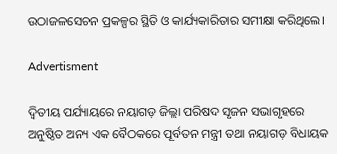ଉଠାଜଳସେଚନ ପ୍ରକଳ୍ପର ସ୍ଥିତି ଓ କାର୍ଯ୍ୟକାରିତାର ସମୀକ୍ଷା କରିଥିଲେ।

Advertisment

ଦ୍ୱିତୀୟ ପର୍ଯ୍ୟାୟରେ ନୟାଗଡ଼ ଜିଲ୍ଲା ପରିଷଦ ସୃଜନ ସଭାଗୃହରେ ଅନୁଷ୍ଠିତ ଅନ୍ୟ ଏକ ବୈଠକରେ ପୂର୍ବତନ ମନ୍ତ୍ରୀ ତଥା ନୟାଗଡ଼ ବିଧାୟକ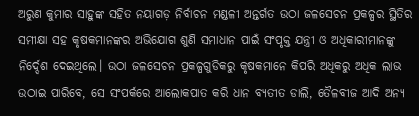ଅରୁଣ କୁମାର ସାହୁଙ୍କ ସହିତ ନୟାଗଡ଼ ନିର୍ବାଚନ ମଣ୍ଡଳୀ ଅନ୍ତର୍ଗତ ଉଠା ଜଳସେଚନ ପ୍ରକଳ୍ପର ସ୍ଥିତିର ସମୀକ୍ଷା ସହ କୃଷକମାନଙ୍କର ଅଭିଯୋଗ ଶୁଣି ସମାଧାନ ପାଇଁ ସଂପୃକ୍ତ ଯନ୍ତ୍ରୀ ଓ ଅଧିକାରୀମାନଙ୍କୁ ନିର୍ଦ୍ଦେଶ ଦେଇଥିଲେ। ଉଠା ଜଳସେଚନ ପ୍ରକଳ୍ପଗୁଡିକରୁ କୃଷକମାନେ କିପରି ଅଧିକରୁ ଅଧିକ ଲାଭ ଉଠାଇ ପାରିବେ, ସେ ସଂପର୍କରେ ଆଲୋକପାତ କରି ଧାନ ବ୍ୟତୀତ ଡାଲି, ତୈଳବୀଜ ଆଦି ଅନ୍ୟ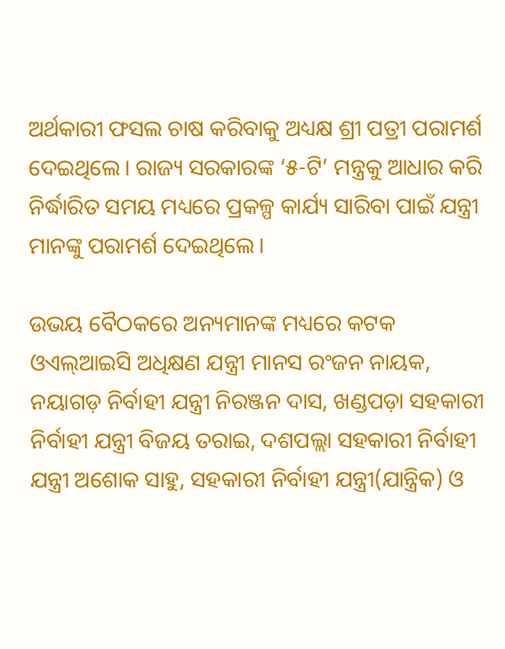ଅର୍ଥକାରୀ ଫସଲ ଚାଷ କରିବାକୁ ଅଧ୍ୟକ୍ଷ ଶ୍ରୀ ପତ୍ରୀ ପରାମର୍ଶ ଦେଇଥିଲେ। ରାଜ୍ୟ ସରକାରଙ୍କ ‘୫-ଟି’ ମନ୍ତ୍ରକୁ ଆଧାର କରି ନିର୍ଦ୍ଧାରିତ ସମୟ ମଧ୍ୟରେ ପ୍ରକଳ୍ପ କାର୍ଯ୍ୟ ସାରିବା ପାଇଁ ଯନ୍ତ୍ରୀ ମାନଙ୍କୁ ପରାମର୍ଶ ଦେଇଥିଲେ।

ଉଭୟ ବୈଠକରେ ଅନ୍ୟମାନଙ୍କ ମଧ୍ୟରେ କଟକ ଓଏଲ୍‌ଆଇସି ଅଧିକ୍ଷଣ ଯନ୍ତ୍ରୀ ମାନସ ରଂଜନ ନାୟକ, ନୟାଗଡ଼ ନିର୍ବାହୀ ଯନ୍ତ୍ରୀ ନିରଞ୍ଜନ ଦାସ, ଖଣ୍ଡପଡ଼ା ସହକାରୀ ନିର୍ବାହୀ ଯନ୍ତ୍ରୀ ବିଜୟ ତରାଇ, ଦଶପଲ୍ଲା ସହକାରୀ ନିର୍ବାହୀ ଯନ୍ତ୍ରୀ ଅଶୋକ ସାହୁ, ସହକାରୀ ନିର୍ବାହୀ ଯନ୍ତ୍ରୀ(ଯାନ୍ତ୍ରିକ) ଓ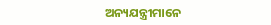ଅନ୍ୟଯନ୍ତ୍ରୀମାନେ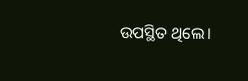ଉପସ୍ଥିତ ଥିଲେ।